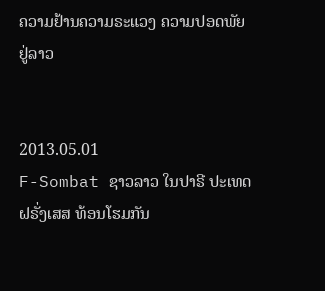ຄວາມຢ້ານຄວາມຣະແວງ ຄວາມປອດພັຍຢູ່ລາວ


2013.05.01
F-Sombat ຊາວລາວ ໃນປາຣີ ປະເທດຝຣັ່ງເສສ ທ້ອນໂຮມກັນ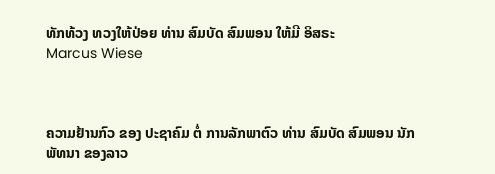ທັກທ້ວງ ທວງໃຫ້ປ່ອຍ ທ່ານ ສົມບັດ ສົມພອນ ໃຫ້ມີ ອິສຣະ
Marcus Wiese



ຄວາມຢ້ານກົວ ຂອງ ປະຊາຄົມ ຕໍ່ ການລັກພາຕົວ ທ່ານ ສົມບັດ ສົມພອນ ນັກພັທນາ ຂອງລາວ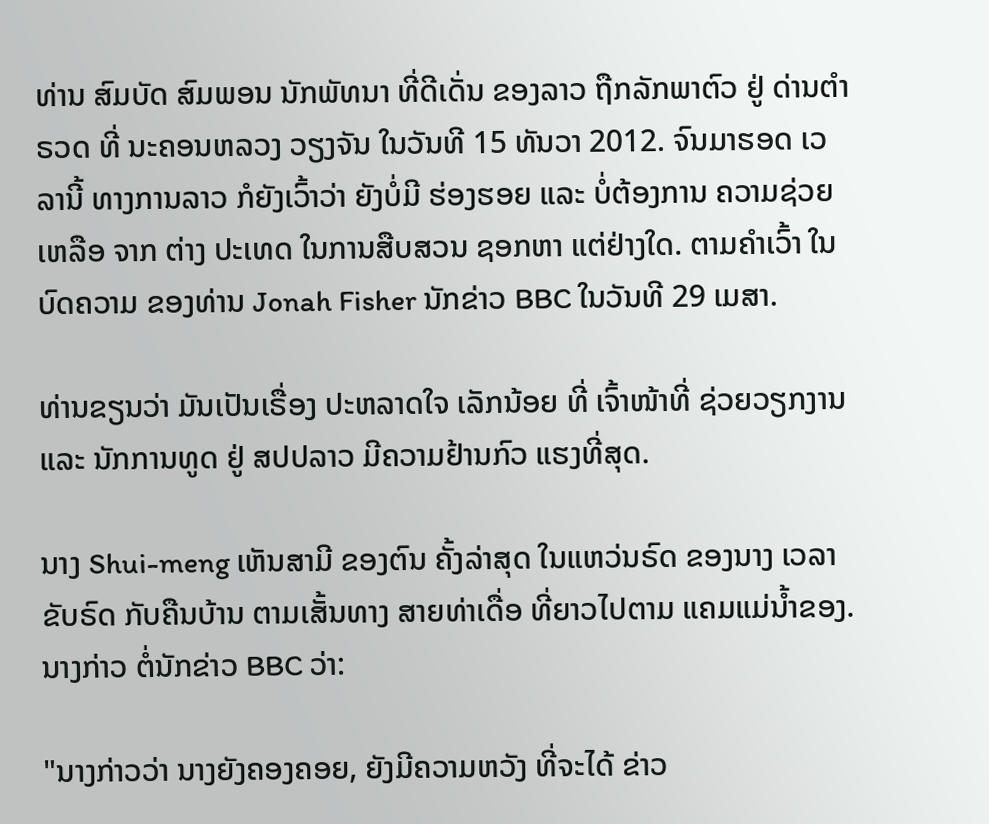ທ່ານ ສົມບັດ ສົມພອນ ນັກພັທນາ ທີ່ດີເດັ່ນ ຂອງລາວ ຖືກລັກພາຕົວ ຢູ່ ດ່ານຕໍາຣວດ ທີ່ ນະຄອນຫລວງ ວຽງຈັນ ໃນວັນທີ 15 ທັນວາ 2012. ຈົນມາຮອດ ເວລານີ້ ທາງການລາວ ກໍຍັງເວົ້າວ່າ ຍັງບໍ່ມີ ຮ່ອງຮອຍ ແລະ ບໍ່ຕ້ອງການ ຄວາມຊ່ວຍເຫລືອ ຈາກ ຕ່າງ ປະເທດ ໃນການສືບສວນ ຊອກຫາ ແຕ່ຢ່າງໃດ. ຕາມຄໍາເວົ້າ ໃນ ບົດຄວາມ ຂອງທ່ານ Jonah Fisher ນັກຂ່າວ BBC ໃນວັນທີ 29 ເມສາ.

ທ່ານຂຽນວ່າ ມັນເປັນເຣື່ອງ ປະຫລາດໃຈ ເລັກນ້ອຍ ທີ່ ເຈົ້າໜ້າທີ່ ຊ່ວຍວຽກງານ ແລະ ນັກການທູດ ຢູ່ ສປປລາວ ມີຄວາມຢ້ານກົວ ແຮງທີ່ສຸດ.

ນາງ Shui-meng ເຫັນສາມີ ຂອງຕົນ ຄັ້ງລ່າສຸດ ໃນແຫວ່ນຣົດ ຂອງນາງ ເວລາຂັບຣົດ ກັບຄືນບ້ານ ຕາມເສັ້ນທາງ ສາຍທ່າເດື່ອ ທີ່ຍາວໄປຕາມ ແຄມແມ່ນໍ້າຂອງ. ນາງກ່າວ ຕໍ່ນັກຂ່າວ BBC ວ່າ:

"ນາງກ່າວວ່າ ນາງຍັງຄອງຄອຍ, ຍັງມີຄວາມຫວັງ ທີ່ຈະໄດ້ ຂ່າວ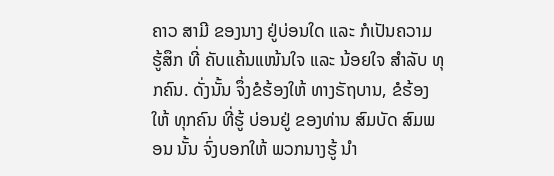ຄາວ ສາມີ ຂອງນາງ ຢູ່ບ່ອນໃດ ແລະ ກໍເປັນຄວາມ ຮູ້ສຶກ ທີ່ ຄັບແຄ້ນແໜ້ນໃຈ ແລະ ນ້ອຍໃຈ ສໍາລັບ ທຸກຄົນ. ດັ່ງນັ້ນ ຈຶ່ງຂໍຮ້ອງໃຫ້ ທາງຣັຖບານ, ຂໍຮ້ອງໃຫ້ ທຸກຄົນ ທີ່ຮູ້ ບ່ອນຢູ່ ຂອງທ່ານ ສົມບັດ ສົມພອນ ນັ້ນ ຈົ່ງບອກໃຫ້ ພວກນາງຮູ້ ນໍາ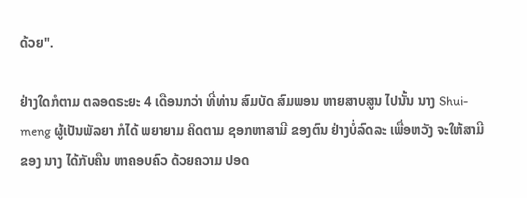ດ້ວຍ".

ຢ່າງໃດກໍຕາມ ຕລອດຣະຍະ 4 ເດືອນກວ່າ ທີ່ທ່ານ ສົມບັດ ສົມພອນ ຫາຍສາບສູນ ໄປນັ້ນ ນາງ Shui-meng ຜູ້ເປັນພັລຍາ ກໍໄດ້ ພຍາຍາມ ຄິດຕາມ ຊອກຫາສາມີ ຂອງຕົນ ຢ່າງບໍ່ລົດລະ ເພື່ອຫວັງ ຈະໃຫ້ສາມີ ຂອງ ນາງ ໄດ້ກັບຄືນ ຫາຄອບຄົວ ດ້ວຍຄວາມ ປອດ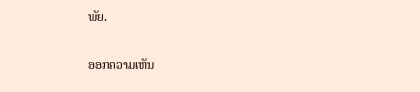ພັຍ.

ອອກຄວາມເຫັນ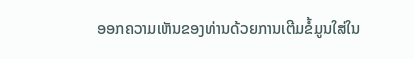ອອກຄວາມເຫັນຂອງທ່ານດ້ວຍການເຕີມຂໍ້ມູນໃສ່ໃນ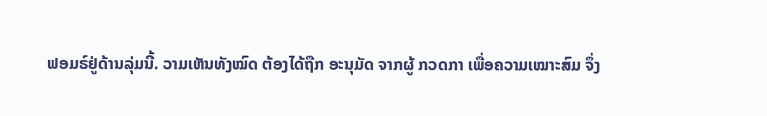ຟອມຣ໌ຢູ່ດ້ານລຸ່ມນີ້. ວາມເຫັນທັງໝົດ ຕ້ອງໄດ້ຖືກ ອະນຸມັດ ຈາກຜູ້ ກວດກາ ເພື່ອຄວາມເໝາະສົມ ຈຶ່ງ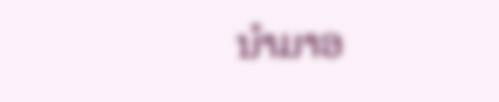ນໍາມາອ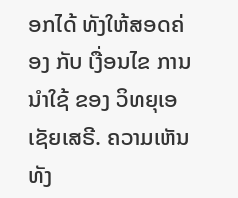ອກໄດ້ ທັງໃຫ້ສອດຄ່ອງ ກັບ ເງື່ອນໄຂ ການນຳໃຊ້ ຂອງ ວິທຍຸເອເຊັຍເສຣີ. ຄວາມເຫັນທັງ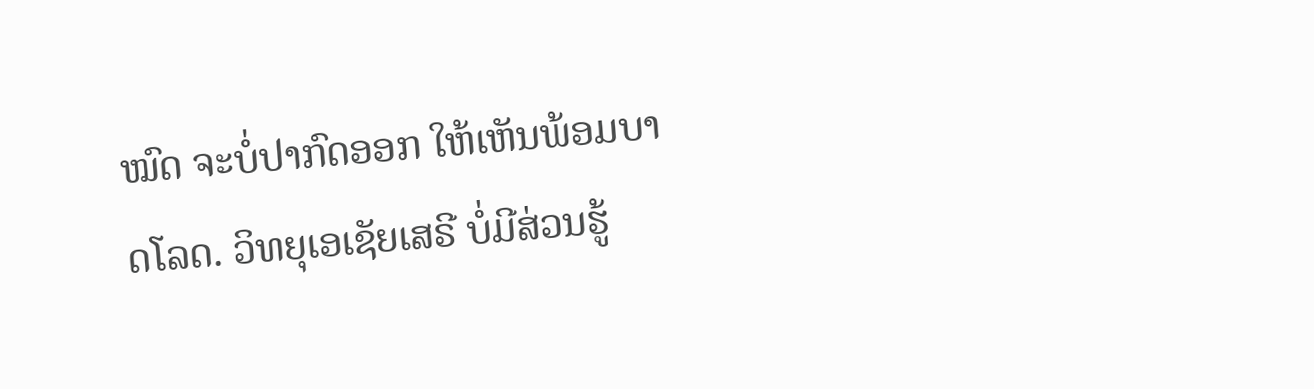ໝົດ ຈະບໍ່ປາກົດອອກ ໃຫ້ເຫັນພ້ອມບາດໂລດ. ວິທຍຸເອເຊັຍເສຣີ ບໍ່ມີສ່ວນຮູ້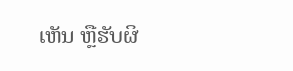ເຫັນ ຫຼືຮັບຜິ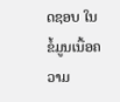ດຊອບ ໃນຂໍ້ມູນເນື້ອຄວາມ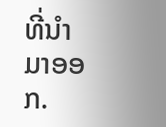ທີ່ນໍາມາອອກ.